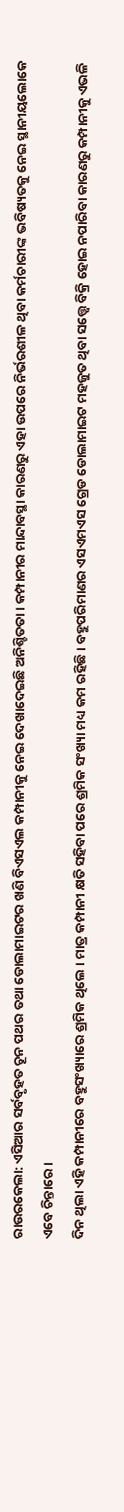ରାଉରକେଲା: ଏସିଆର ସର୍ବବୃହତ ଚୂନ ପଥର ତଥା ଡୋଲାମାଇଟର ଖଣି ବିଏସଏଲ କମ୍ପାନୀକୁ ନେଇ ଦେଖାଦେଇଛି ଅନିଶ୍ଚିତତା । କମ୍ପାନୀର ମାନ୍ଦାବସ୍ଥା କାରଣରୁ ଏହା ଉପରେ ନିର୍ଭରଶୀଳ ଥିବା କର୍ମଚାରୀଙ୍କ ଭବିଷ୍ୟତକୁ ନେଇ ସ୍ଥାନୀୟଲୋକେ ଏବେ ଚିନ୍ତାରେ ।
ଦିନ ଥିଲା ଏହି କମ୍ପାନୀରେ ବହୁସଂଖ୍ୟାରେ ଶ୍ରମିକ ଥିଲେ । ମାତ୍ର କମ୍ପାନୀ କ୍ଷତି ସହିବା ପରେ ଶ୍ରମିକ ସଂଖ୍ୟା ମଧ୍ୟ କମ ରହିଛି । ବହୁପରିମାଣର ଏସଏମଏସ ଗ୍ରେଡ ଡୋଲାମାଇଟ ମହଜୁତ ଥିବା ସତ୍ତ୍ବେ ବିକ୍ରି ହୋଇ ନପାରିବା କାରଣରୁ କମ୍ପାନୀକୁ ଏଭଳି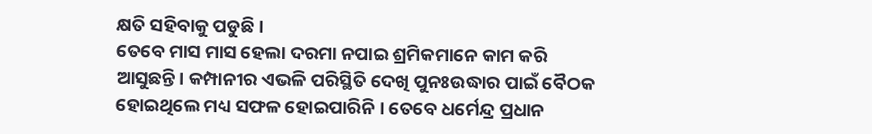କ୍ଷତି ସହିବାକୁ ପଡୁଛି ।
ତେବେ ମାସ ମାସ ହେଲା ଦରମା ନପାଇ ଶ୍ରମିକମାନେ କାମ କରି ଆସୁଛନ୍ତି। କମ୍ପାନୀର ଏଭଳି ପରିସ୍ଥିତି ଦେଖି ପୁନଃଉଦ୍ଧାର ପାଇଁ ବୈଠକ ହୋଇଥିଲେ ମଧ୍ୟ ସଫଳ ହୋଇପାରିନି । ତେବେ ଧର୍ମେନ୍ଦ୍ର ପ୍ରଧାନ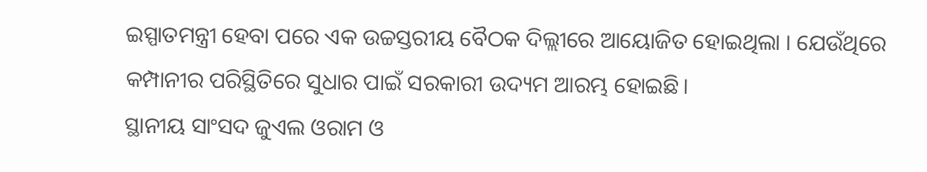ଇସ୍ପାତମନ୍ତ୍ରୀ ହେବା ପରେ ଏକ ଉଚ୍ଚସ୍ତରୀୟ ବୈଠକ ଦିଲ୍ଲୀରେ ଆୟୋଜିତ ହୋଇଥିଲା । ଯେଉଁଥିରେ କମ୍ପାନୀର ପରିସ୍ଥିତିରେ ସୁଧାର ପାଇଁ ସରକାରୀ ଉଦ୍ୟମ ଆରମ୍ଭ ହୋଇଛି।
ସ୍ଥାନୀୟ ସାଂସଦ ଜୁଏଲ ଓରାମ ଓ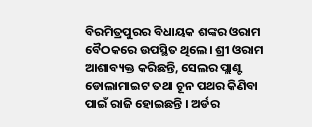ବିରମିତ୍ରପୁରର ବିଧାୟକ ଶଙ୍କର ଓରାମ ବୈଠକରେ ଉପସ୍ଥିତ ଥିଲେ। ଶ୍ରୀ ଓରାମ ଆଶାବ୍ୟକ୍ତ କରିଛନ୍ତି, ସେଲର ପ୍ଲାଣ୍ଟ ଡୋଲାମାଇଟ ତଥା ଚୂନ ପଥର କିଣିବା ପାଇଁ ରାଜି ହୋଇଛନ୍ତି । ଅର୍ଡର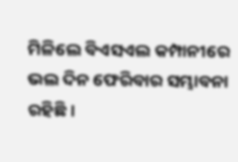ମିଳିଲେ ବିଏସଏଲ କମ୍ପାନୀରେ ଭଲ ଦିନ ଫେରିବାର ସମ୍ଭାବନା ରହିଛି।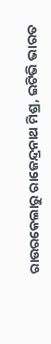ରାଉରକେଲାରୁ ରାଜେନ୍ଦ୍ରନାଥ ମିଶ୍ର, ଇଟିଭି ଭାରତ